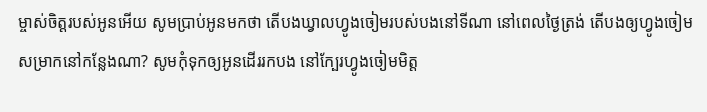ម្ចាស់ចិត្តរបស់អូនអើយ សូមប្រាប់អូនមកថា តើបងឃ្វាលហ្វូងចៀមរបស់បងនៅទីណា នៅពេលថ្ងៃត្រង់ តើបងឲ្យហ្វូងចៀម សម្រាកនៅកន្លែងណា? សូមកុំទុកឲ្យអូនដើររកបង នៅក្បែរហ្វូងចៀមមិត្ត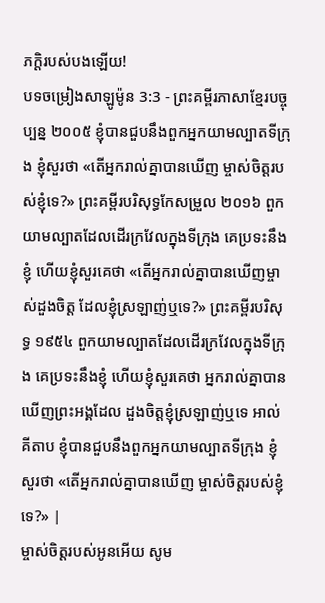ភក្ដិរបស់បងឡើយ!
បទចម្រៀងសាឡូម៉ូន 3:3 - ព្រះគម្ពីរភាសាខ្មែរបច្ចុប្បន្ន ២០០៥ ខ្ញុំបានជួបនឹងពួកអ្នកយាមល្បាតទីក្រុង ខ្ញុំសួរថា «តើអ្នករាល់គ្នាបានឃើញ ម្ចាស់ចិត្តរបស់ខ្ញុំទេ?» ព្រះគម្ពីរបរិសុទ្ធកែសម្រួល ២០១៦ ពួកយាមល្បាតដែលដើរក្រវែលក្នុងទីក្រុង គេប្រទះនឹងខ្ញុំ ហើយខ្ញុំសួរគេថា «តើអ្នករាល់គ្នាបានឃើញម្ចាស់ដួងចិត្ត ដែលខ្ញុំស្រឡាញ់ឬទេ?» ព្រះគម្ពីរបរិសុទ្ធ ១៩៥៤ ពួកយាមល្បាតដែលដើរក្រវែលក្នុងទីក្រុង គេប្រទះនឹងខ្ញុំ ហើយខ្ញុំសួរគេថា អ្នករាល់គ្នាបានឃើញព្រះអង្គដែល ដួងចិត្តខ្ញុំស្រឡាញ់ឬទេ អាល់គីតាប ខ្ញុំបានជួបនឹងពួកអ្នកយាមល្បាតទីក្រុង ខ្ញុំសួរថា «តើអ្នករាល់គ្នាបានឃើញ ម្ចាស់ចិត្តរបស់ខ្ញុំទេ?» |
ម្ចាស់ចិត្តរបស់អូនអើយ សូម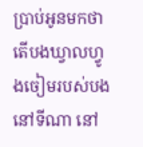ប្រាប់អូនមកថា តើបងឃ្វាលហ្វូងចៀមរបស់បងនៅទីណា នៅ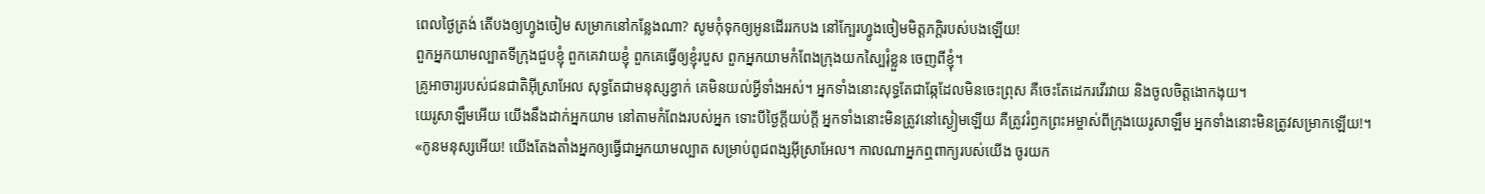ពេលថ្ងៃត្រង់ តើបងឲ្យហ្វូងចៀម សម្រាកនៅកន្លែងណា? សូមកុំទុកឲ្យអូនដើររកបង នៅក្បែរហ្វូងចៀមមិត្តភក្ដិរបស់បងឡើយ!
ពួកអ្នកយាមល្បាតទីក្រុងជួបខ្ញុំ ពួកគេវាយខ្ញុំ ពួកគេធ្វើឲ្យខ្ញុំរបួស ពួកអ្នកយាមកំពែងក្រុងយកស្បៃរុំខ្លួន ចេញពីខ្ញុំ។
គ្រូអាចារ្យរបស់ជនជាតិអ៊ីស្រាអែល សុទ្ធតែជាមនុស្សខ្វាក់ គេមិនយល់អ្វីទាំងអស់។ អ្នកទាំងនោះសុទ្ធតែជាឆ្កែដែលមិនចេះព្រុស គឺចេះតែដេករវើរវាយ និងចូលចិត្តងោកងុយ។
យេរូសាឡឹមអើយ យើងនឹងដាក់អ្នកយាម នៅតាមកំពែងរបស់អ្នក ទោះបីថ្ងៃក្ដីយប់ក្ដី អ្នកទាំងនោះមិនត្រូវនៅស្ងៀមឡើយ គឺត្រូវរំឭកព្រះអម្ចាស់ពីក្រុងយេរូសាឡឹម អ្នកទាំងនោះមិនត្រូវសម្រាកឡើយ!។
«កូនមនុស្សអើយ! យើងតែងតាំងអ្នកឲ្យធ្វើជាអ្នកយាមល្បាត សម្រាប់ពូជពង្សអ៊ីស្រាអែល។ កាលណាអ្នកឮពាក្យរបស់យើង ចូរយក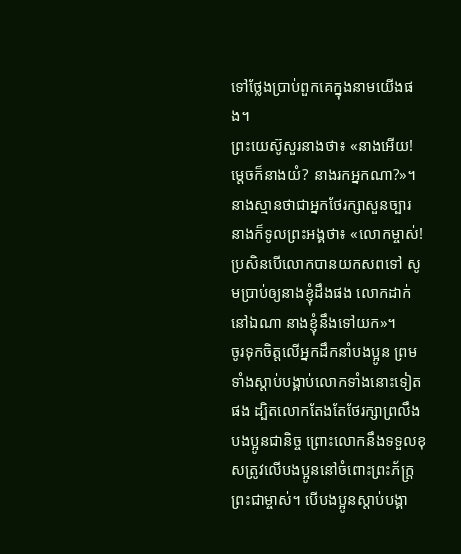ទៅថ្លែងប្រាប់ពួកគេក្នុងនាមយើងផង។
ព្រះយេស៊ូសួរនាងថា៖ «នាងអើយ! ម្ដេចក៏នាងយំ? នាងរកអ្នកណា?»។ នាងស្មានថាជាអ្នកថែរក្សាសួនច្បារ នាងក៏ទូលព្រះអង្គថា៖ «លោកម្ចាស់! ប្រសិនបើលោកបានយកសពទៅ សូមប្រាប់ឲ្យនាងខ្ញុំដឹងផង លោកដាក់នៅឯណា នាងខ្ញុំនឹងទៅយក»។
ចូរទុកចិត្តលើអ្នកដឹកនាំបងប្អូន ព្រមទាំងស្ដាប់បង្គាប់លោកទាំងនោះទៀតផង ដ្បិតលោកតែងតែថែរក្សាព្រលឹងបងប្អូនជានិច្ច ព្រោះលោកនឹងទទួលខុសត្រូវលើបងប្អូននៅចំពោះព្រះភ័ក្ត្រព្រះជាម្ចាស់។ បើបងប្អូនស្ដាប់បង្គា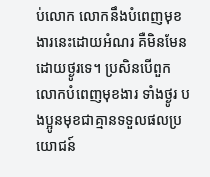ប់លោក លោកនឹងបំពេញមុខងារនេះដោយអំណរ គឺមិនមែនដោយថ្ងូរទេ។ ប្រសិនបើពួកលោកបំពេញមុខងារ ទាំងថ្ងូរ បងប្អូនមុខជាគ្មានទទួលផលប្រយោជន៍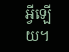អ្វីឡើយ។